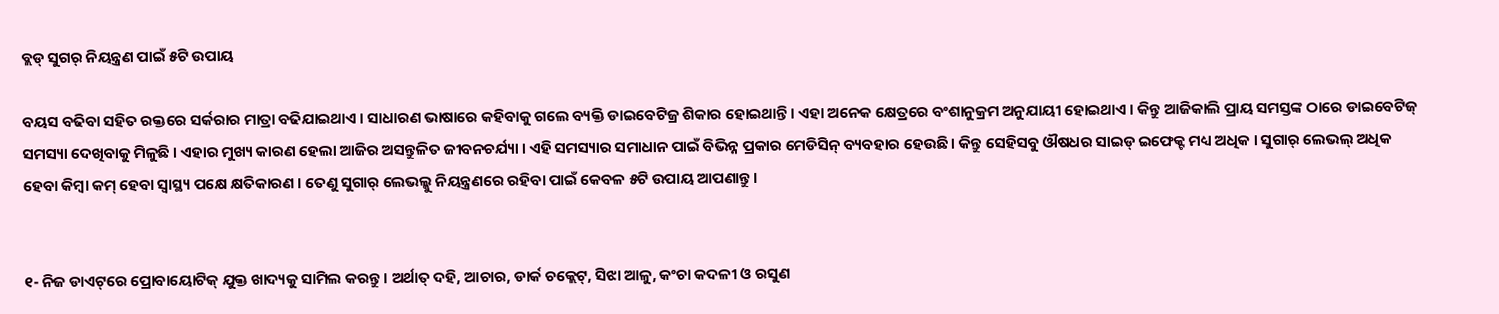ବ୍ଲଡ୍ ସୁଗର୍ ନିୟନ୍ତ୍ରଣ ପାଇଁ ୫ଟି ଉପାୟ

ବୟସ ବଢିବା ସହିତ ରକ୍ତରେ ସର୍କରାର ମାତ୍ରା ବଢିଯାଇଥାଏ । ସାଧାରଣ ଭାଷାରେ କହିବାକୁ ଗଲେ ବ୍ୟକ୍ତି ଡାଇବେଟିଜ୍ର ଶିକାର ହୋଇଥାନ୍ତି । ଏହା ଅନେକ କ୍ଷେତ୍ରରେ ବଂଶାନୁକ୍ରମ ଅନୁଯାୟୀ ହୋଇଥାଏ । କିନ୍ତୁ ଆଜିକାଲି ପ୍ରାୟ ସମସ୍ତଙ୍କ ଠାରେ ଡାଇବେଟିଜ୍ ସମସ୍ୟା ଦେଖିବାକୁ ମିଳୁଛି । ଏହାର ମୁଖ୍ୟ କାରଣ ହେଲା ଆଜିର ଅସନ୍ତୁଳିତ ଜୀବନଚର୍ଯ୍ୟା । ଏହି ସମସ୍ୟାର ସମାଧାନ ପାଇଁ ବିଭିନ୍ନ ପ୍ରକାର ମେଡିସିନ୍ ବ୍ୟବହାର ହେଉଛି । କିନ୍ତୁ ସେହିସବୁ ଔଷଧର ସାଇଡ୍ ଇଫେକ୍ଟ ମଧ୍ୟ ଅଧିକ । ସୁଗାର୍ ଲେଭଲ୍ ଅଧିକ ହେବା କିମ୍ବା କମ୍ ହେବା ସ୍ୱାସ୍ଥ୍ୟ ପକ୍ଷେ କ୍ଷତିକାରଣ । ତେଣୁ ସୁଗାର୍ ଲେଭଲ୍କୁ ନିୟନ୍ତ୍ରଣରେ ରହିବା ପାଇଁ କେବଳ ୫ଟି ଉପାୟ ଆପଣାନ୍ତୁ ।


୧- ନିଜ ଡାଏଟ୍‌ରେ ପ୍ରୋବାୟୋଟିକ୍ ଯୁକ୍ତ ଖାଦ୍ୟକୁ ସାମିଲ କରନ୍ତୁ । ଅର୍ଥାତ୍ ଦହି, ଆଚାର, ଡାର୍କ ଚକ୍ଲେଟ୍, ସିଝା ଆଳୁ, କଂଚା କଦଳୀ ଓ ରସୁଣ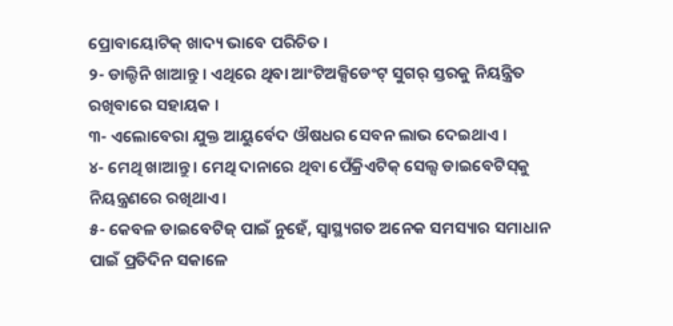ପ୍ରୋବାୟୋଟିକ୍ ଖାଦ୍ୟ ଭାବେ ପରିଚିତ ।
୨- ଡାଲ୍ଚିନି ଖାଆନ୍ତୁ । ଏଥିରେ ଥିବା ଆଂଟିଅକ୍ସିଡେଂଟ୍ ସୁଗର୍ ସ୍ତରକୁ ନିୟନ୍ତ୍ରିତ ରଖିବାରେ ସହାୟକ ।
୩- ଏଲୋବେରା ଯୁକ୍ତ ଆୟୁର୍ବେଦ ଔଷଧର ସେବନ ଲାଭ ଦେଇଥାଏ ।
୪- ମେଥି ଖାଆନ୍ତୁ । ମେଥି ଦାନାରେ ଥିବା ପେଁକ୍ରିଏଟିକ୍ ସେଲ୍ସ ଡାଇବେଟିସ୍‌କୁ ନିୟନ୍ତ୍ରଣରେ ରଖିଥାଏ ।
୫- କେବଳ ଡାଇବେଟିଜ୍ ପାଇଁ ନୁହେଁ, ସ୍ୱାସ୍ଥ୍ୟଗତ ଅନେକ ସମସ୍ୟାର ସମାଧାନ ପାଇଁ ପ୍ରତିଦିନ ସକାଳେ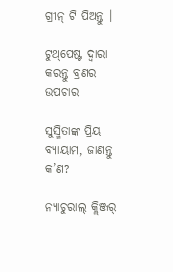ଗ୍ରୀନ୍ ଟି ପିଅନ୍ତୁ ।

ଟୁଥ୍‌ପେଷ୍ଟ ଦ୍ୱାରା କରନ୍ତୁ ବ୍ରଣର ଉପଚାର

ସୁସ୍ମିତାଙ୍କ ପ୍ରିୟ ବ୍ୟାୟାମ, ଜାଣନ୍ତୁ କ’ଣ?

ନ୍ୟାଚୁରାଲ୍ କ୍ଲିଞ୍ଜର୍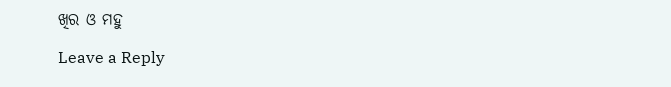ଖିର ଓ ମହୁ

Leave a Reply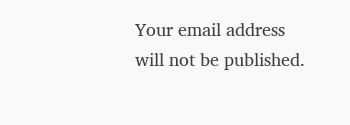Your email address will not be published.